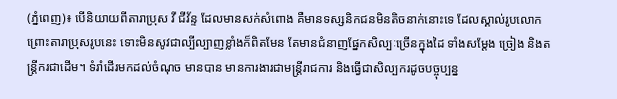(ភ្នំពេញ)៖ បើនិយាយពីតារាប្រុស វី ជីវ័ន្ទ ដែលមានសក់សំពោង គឺមានទស្សនិកជនមិនតិចនាក់នោះទេ ដែលស្គាល់រូបលោក ព្រោះតារាប្រុសរូបនេះ ទោះមិនសូវជាល្បីល្បាញខ្លាំងក៏ពិតមែន តែមានជំនាញផ្នែកសិល្បៈច្រើនក្នុងដៃ ទាំងសម្តែង ច្រៀង និងតន្រ្តីករជាដើម។ ទំរាំដើរមកដល់ចំណុច មានបាន មានការងារជាមន្ត្រីរាជការ និងធ្វើជាសិល្បករដូចបច្ចុប្បន្ន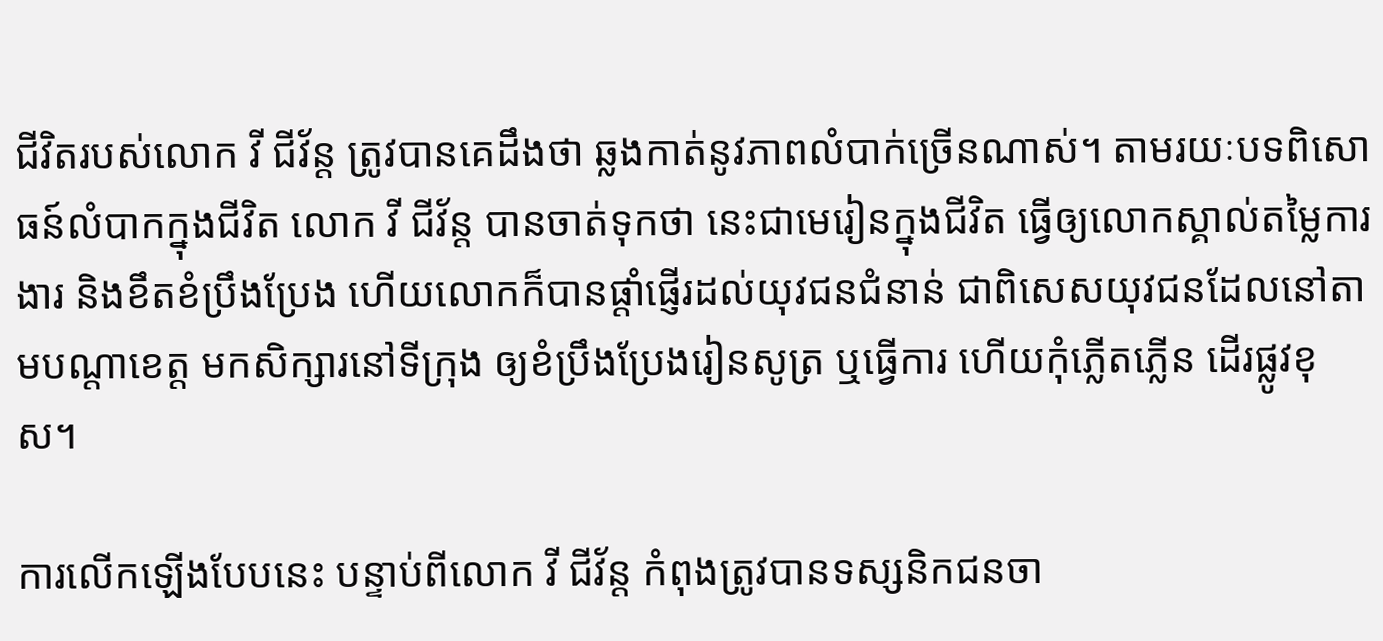ជីវិតរបស់លោក វី ជីវ័ន្ត ត្រូវបានគេដឹងថា ឆ្លងកាត់នូវភាពលំបាក់ច្រើនណាស់។ តាមរយៈបទពិសោធន៍លំបាកក្នុងជីវិត លោក វី ជីវ័ន្ត បានចាត់ទុកថា នេះជាមេរៀនក្នុងជីវិត ធ្វើឲ្យលោកស្គាល់តម្លៃការងារ និងខឹតខំប្រឹងប្រែង ហើយលោកក៏បានផ្តាំផ្ញើរដល់យុវជនជំនាន់ ជាពិសេសយុវជនដែលនៅតាមបណ្តាខេត្ត មកសិក្សារនៅទីក្រុង ឲ្យខំប្រឹងប្រែងរៀនសូត្រ ឬធ្វើការ ហើយកុំភ្លើតភ្លើន ដើរផ្លូវខុស។

ការលើកឡើងបែបនេះ បន្ទាប់ពីលោក វី ជីវ័ន្ត កំពុងត្រូវបានទស្សនិកជនចា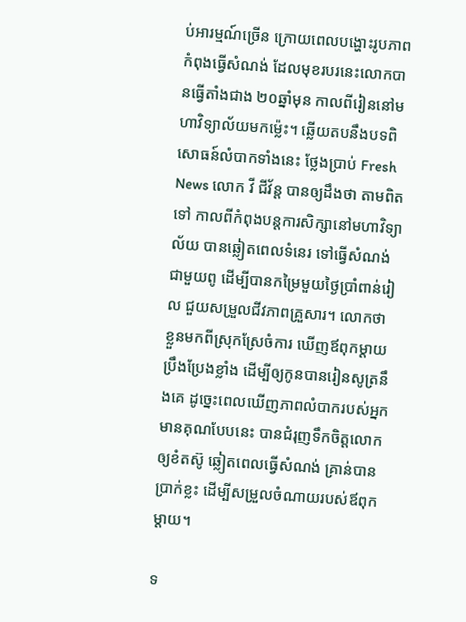ប់អារម្មណ៍ច្រើន ក្រោយពេលបង្ហោះរូបភាពកំពុងធ្វើសំណង់ ដែលមុខរបរនេះលោកបានធ្វើតាំងជាង ២០ឆ្នាំមុន កាលពីរៀននៅមហាវិទ្យាល័យមកម្ល៉េះ។ ឆ្លើយតបនឹងបទពិសោធន៍លំបាកទាំងនេះ ថ្លែងប្រាប់ Fresh News លោក វី ជីវ័ន្ត បានឲ្យដឹងថា តាមពិតទៅ កាលពីកំពុងបន្តការសិក្សានៅមហាវិទ្យាល័យ បានឆ្លៀតពេលទំនេរ ទៅធ្វើសំណង់ជាមួយពូ ដើម្បីបានកម្រៃមួយថ្ងៃប្រាំពាន់រៀល ជួយសម្រួលជីវភាពគ្រួសារ។ លោកថា ខ្លួនមកពីស្រុកស្រែចំការ ឃើញឪពុកម្តាយប្រឹងប្រែងខ្លាំង ដើម្បីឲ្យកូនបានរៀនសូត្រនឹងគេ ដូច្នេះពេលឃើញភាពលំបាករបស់អ្នកមានគុណបែបនេះ បានជំរុញទឹកចិត្តលោកឲ្យខំតស៊ូ ឆ្លៀតពេលធ្វើសំណង់ គ្រាន់បានប្រាក់ខ្លះ ដើម្បីសម្រួលចំណាយរបស់ឪពុកម្តាយ។

ទ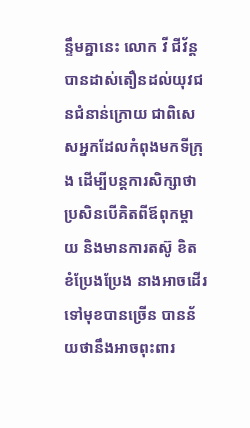ន្ទឹមគ្នានេះ លោក វី ជីវ័ន្ត បានដាស់តឿនដល់យុវជនជំនាន់ក្រោយ ជាពិសេសអ្នកដែលកំពុងមកទីក្រុង ដើម្បីបន្តការសិក្សាថា ប្រសិនបើគិតពីឪពុកម្តាយ និងមានការតស៊ូ ខិតខំប្រែងប្រែង នាងអាចដើរទៅមុខបានច្រើន បានន័យថានឹងអាចពុះពារ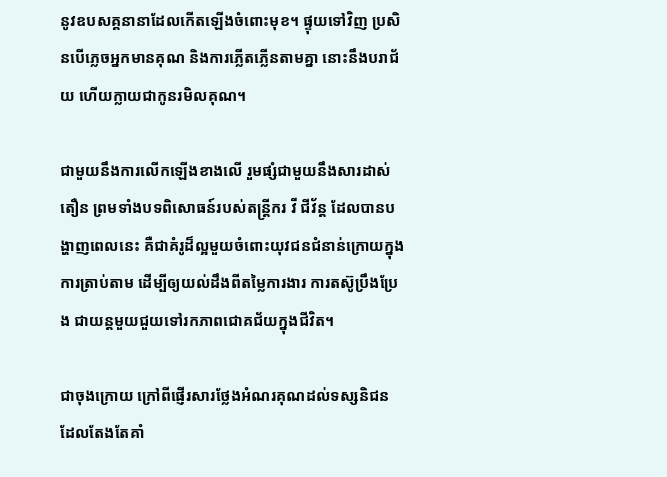នូវឧបសគ្គនានាដែលកើតឡើងចំពោះមុខ។ ផ្ទុយទៅវិញ ប្រសិនបើភ្លេចអ្នកមានគុណ និងការភ្លើតភ្លើនតាមគ្នា នោះនឹងបរាជ័យ ហើយក្លាយជាកូនរមិលគុណ។

ជាមួយនឹងការលើកឡើងខាងលើ រួមផ្សំជាមួយនឹងសារដាស់តឿន ព្រមទាំងបទពិសោធន៍របស់តន្រ្តីករ វី ជីវ័ន្ត ដែលបានបង្ហាញពេលនេះ គឺជាគំរូដ៏ល្អមួយចំពោះយុវជនជំនាន់ក្រោយក្នុងការត្រាប់តាម ដើម្បីឲ្យយល់ដឹងពីតម្លៃការងារ ការតស៊ូប្រឹងប្រែង ជាយន្តមួយជួយទៅរកភាពជោគជ័យក្នុងជីវិត។

ជាចុងក្រោយ ក្រៅពីផ្ញើរសារថ្លែងអំណរគុណដល់ទស្សនិជន ដែលតែងតែគាំ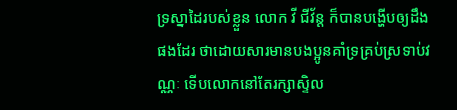ទ្រស្នាដៃរបស់ខ្លួន លោក វី ជីវ័ន្ត ក៏បានបង្ហើបឲ្យដឹងផងដែរ ថាដោយសារមានបងប្អូនគាំទ្រគ្រប់ស្រទាប់វណ្ណៈ ទើបលោកនៅតែរក្សាស្ទិល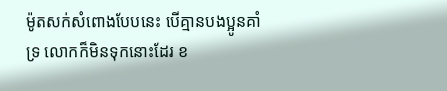ម៉ូតសក់សំពោងបែបនេះ បើគ្មានបងប្អូនគាំទ្រ លោកក៏មិនទុកនោះដែរ ខ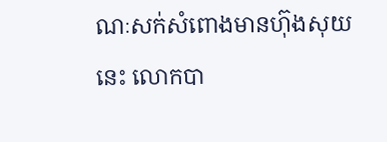ណៈសក់សំពោងមានហ៊ុងសុយនេះ លោកបា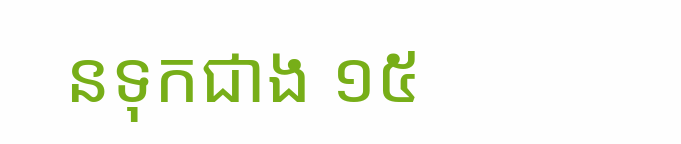នទុកជាង ១៥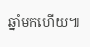ឆ្នាំមកហើយ៕